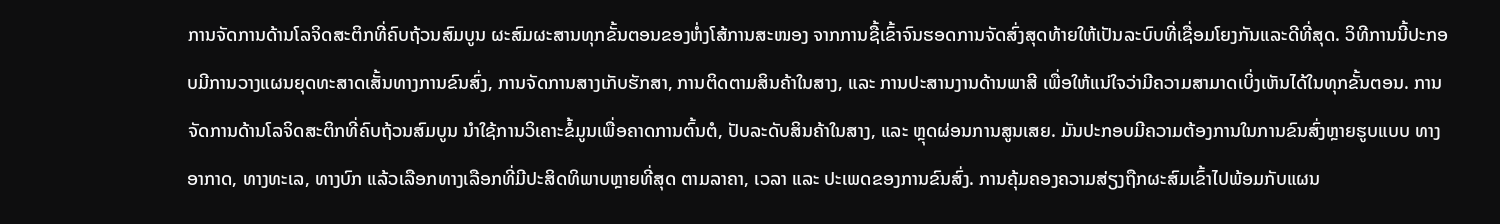ການຈັດການດ້ານໂລຈິດສະຕິກທີ່ຄົບຖ້ວນສົມບູນ ຜະສົມຜະສານທຸກຂັ້ນຕອນຂອງຫໍ່ງໂສ້ການສະໜອງ ຈາກການຊື້ເຂົ້າຈົນຮອດການຈັດສົ່ງສຸດທ້າຍໃຫ້ເປັນລະບົບທີ່ເຊື່ອມໂຍງກັນແລະດີທີ່ສຸດ. ວິທີການນີ້ປະກອບມີການວາງແຜນຍຸດທະສາດເສັ້ນທາງການຂົນສົ່ງ, ການຈັດການສາງເກັບຮັກສາ, ການຕິດຕາມສິນຄ້າໃນສາງ, ແລະ ການປະສານງານດ້ານພາສີ ເພື່ອໃຫ້ແນ່ໃຈວ່າມີຄວາມສາມາດເບິ່ງເຫັນໄດ້ໃນທຸກຂັ້ນຕອນ. ການຈັດການດ້ານໂລຈິດສະຕິກທີ່ຄົບຖ້ວນສົມບູນ ນຳໃຊ້ການວິເຄາະຂໍ້ມູນເພື່ອຄາດການຕົ້ນຕໍ, ປັບລະດັບສິນຄ້າໃນສາງ, ແລະ ຫຼຸດຜ່ອນການສູນເສຍ. ມັນປະກອບມີຄວາມຕ້ອງການໃນການຂົນສົ່ງຫຼາຍຮູບແບບ ທາງອາກາດ, ທາງທະເລ, ທາງບົກ ແລ້ວເລືອກທາງເລືອກທີ່ມີປະສິດທິພາບຫຼາຍທີ່ສຸດ ຕາມລາຄາ, ເວລາ ແລະ ປະເພດຂອງການຂົນສົ່ງ. ການຄຸ້ມຄອງຄວາມສ່ຽງຖືກຜະສົມເຂົ້າໄປພ້ອມກັບແຜນ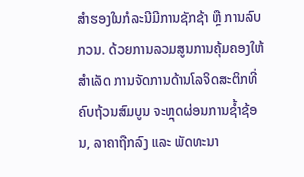ສຳຮອງໃນກໍລະນີມີການຊັກຊ້າ ຫຼື ການລົບກວນ. ດ້ວຍການລວມສູນການຄຸ້ມຄອງໃຫ້ສຳເລັດ ການຈັດການດ້ານໂລຈິດສະຕິກທີ່ຄົບຖ້ວນສົມບູນ ຈະຫຼຸດຜ່ອນການຊ້ຳຊ້ອນ, ລາຄາຖືກລົງ ແລະ ພັດທະນາ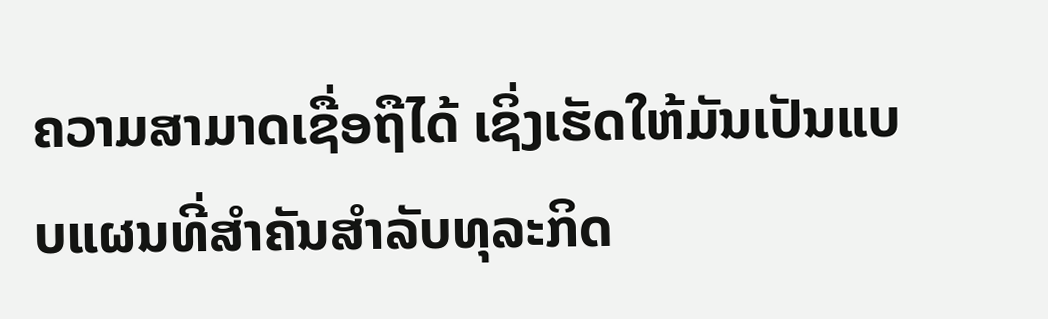ຄວາມສາມາດເຊື່ອຖືໄດ້ ເຊິ່ງເຮັດໃຫ້ມັນເປັນແບບແຜນທີ່ສຳຄັນສຳລັບທຸລະກິດ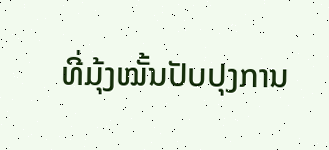ທີ່ມຸ້ງໝັ້ນປັບປຸງການ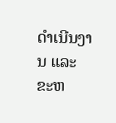ດຳເນີນງານ ແລະ ຂະຫ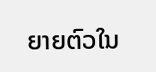ຍາຍຕົວໃນ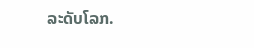ລະດັບໂລກ.